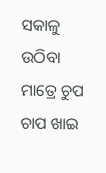ସକାଳୁ ଉଠିବା ମାତ୍ରେ ଚୁପ ଚାପ ଖାଇ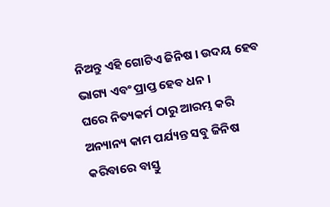ନିଅନ୍ତୁ ଏହି ଗୋଟିଏ ଜିନିଷ । ଉଦୟ ହେବ ଭାଗ୍ୟ ଏବଂ ପ୍ରାପ୍ତ ହେବ ଧନ ।
ଘରେ ନିତ୍ୟକର୍ମ ଠାରୁ ଆରମ୍ଭ କରି ଅନ୍ୟାନ୍ୟ କାମ ପର୍ଯ୍ୟନ୍ତ ସବୁ ଜିନିଷ କରିବାରେ ବାସ୍ତୁ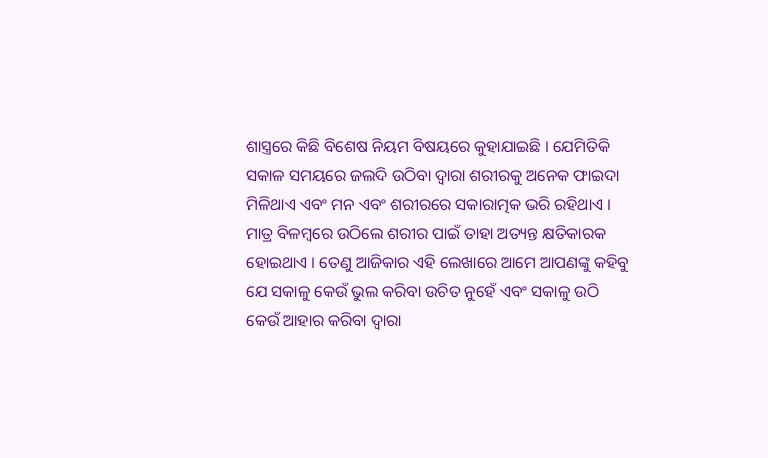ଶାସ୍ତ୍ରରେ କିଛି ବିଶେଷ ନିୟମ ବିଷୟରେ କୁହାଯାଇଛି । ଯେମିତିକି ସକାଳ ସମୟରେ ଜଲଦି ଉଠିବା ଦ୍ୱାରା ଶରୀରକୁ ଅନେକ ଫାଇଦା ମିଳିଥାଏ ଏବଂ ମନ ଏବଂ ଶରୀରରେ ସକାରାତ୍ମକ ଭରି ରହିଥାଏ । ମାତ୍ର ବିଳମ୍ବରେ ଉଠିଲେ ଶରୀର ପାଇଁ ତାହା ଅତ୍ୟନ୍ତ କ୍ଷତିକାରକ ହୋଇଥାଏ । ତେଣୁ ଆଜିକାର ଏହି ଲେଖାରେ ଆମେ ଆପଣଙ୍କୁ କହିବୁ ଯେ ସକାଳୁ କେଉଁ ଭୁଲ କରିବା ଉଚିତ ନୁହେଁ ଏବଂ ସକାଳୁ ଉଠି କେଉଁ ଆହାର କରିବା ଦ୍ୱାରା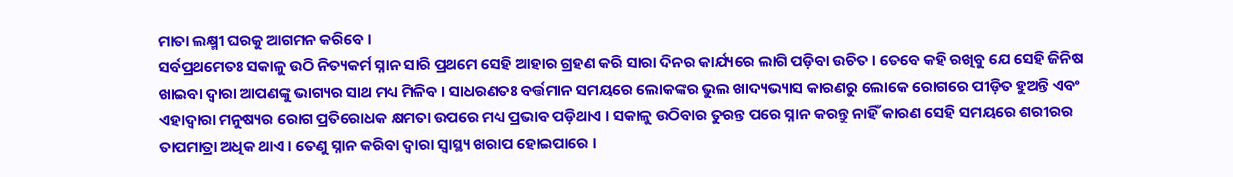ମାତା ଲକ୍ଷ୍ମୀ ଘରକୁ ଆଗମନ କରିବେ ।
ସର୍ବପ୍ରଥମେତଃ ସକାଳୁ ଉଠି ନିତ୍ୟକର୍ମ ସ୍ନାନ ସାରି ପ୍ରଥମେ ସେହି ଆହାର ଗ୍ରହଣ କରି ସାରା ଦିନର କାର୍ଯ୍ୟରେ ଲାଗି ପଡ଼ିବା ଉଚିତ । ତେବେ କହି ରଖିବୁ ଯେ ସେହି ଜିନିଷ ଖାଇବା ଦ୍ୱାରା ଆପଣଙ୍କୁ ଭାଗ୍ୟର ସାଥ ମଧ୍ୟ ମିଳିବ । ସାଧରଣତଃ ବର୍ତ୍ତମାନ ସମୟରେ ଲୋକଙ୍କର ଭୁଲ ଖାଦ୍ୟଭ୍ୟାସ କାରଣରୁ ଲୋକେ ରୋଗରେ ପୀଡ଼ିତ ହୁଅନ୍ତି ଏବଂ ଏହାଦ୍ବାରା ମନୁଷ୍ୟର ରୋଗ ପ୍ରତିରୋଧକ କ୍ଷମତା ଉପରେ ମଧ୍ୟ ପ୍ରଭାବ ପଡ଼ିଥାଏ । ସକାଳୁ ଉଠିବାର ତୁରନ୍ତ ପରେ ସ୍ନାନ କରନ୍ତୁ ନାହିଁ କାରଣ ସେହି ସମୟରେ ଶରୀରର ତାପମାତ୍ରା ଅଧିକ ଥାଏ । ତେଣୁ ସ୍ନାନ କରିବା ଦ୍ୱାରା ସ୍ୱାସ୍ଥ୍ୟ ଖରାପ ହୋଇପାରେ ।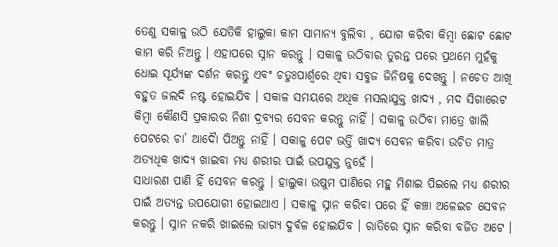ତେଣୁ ସକାଳୁ ଉଠି ଯେତିକି ହାଲୁକା କାମ ସାମାନ୍ୟ ବୁଲିବା , ଯୋଗ କରିବା କିମ୍ବା ଛୋଟ ଛୋଟ କାମ କରି ନିଅନ୍ତୁ । ଏହାପରେ ସ୍ନାନ କରନ୍ତୁ । ସକାଳୁ ଉଠିବାର ତୁରନ୍ତ ପରେ ପ୍ରଥମେ ମୁହଁକୁ ଧୋଇ ସୂର୍ଯ୍ୟଙ୍କ ଦର୍ଶନ କରନ୍ତୁ ଏବଂ ଚତୁଃପାର୍ଶ୍ଵରେ ଥିବା ସବୁଜ ଜିନିଷକୁ ଦେଖନ୍ତୁ । ନଚେତ ଆଖି ବହୁତ ଜଲଦି ନଷ୍ଟ ହୋଇଯିବ । ସକାଳ ସମୟରେ ଅଧିକ ମସଲାଯୁକ୍ତ ଖାଦ୍ୟ , ମଦ ସିଗାରେଟ କିମ୍ବା କୌଣସି ପ୍ରକାରର ନିଶା ଦ୍ରବ୍ୟର ସେବନ କରନ୍ତୁ ନାହିଁ । ସକାଳୁ ଉଠିବା ମାତ୍ରେ ଖାଲି ପେଟରେ ଚା’ ଆଦୋୖ ପିଅନ୍ତୁ ନାହିଁ । ସକାଳୁ ପେଟ ଭର୍ତ୍ତି ଖାଦ୍ୟ ସେବନ କରିବା ଉଚିତ ମାତ୍ର ଅତ୍ୟଧିକ ଖାଦ୍ୟ ଖାଇବା ମଧ୍ୟ ଶରୀର ପାଇଁ ଉପଯୁକ୍ତ ନୁହେଁ ।
ସାଧାରଣ ପାଣି ହିଁ ସେବନ କରନ୍ତୁ । ହାଲୁକା ଉଷୁମ ପାଣିରେ ମହୁ ମିଶାଇ ପିଇଲେ ମଧ୍ୟ ଶରୀର ପାଇଁ ଅତ୍ୟନ୍ତ ଉପଯୋଗୀ ହୋଇଥାଏ । ସକାଳୁ ସ୍ନାନ କରିବା ପରେ ହିଁ କଞ୍ଚା ଅଳେଇଚ ସେବନ କରନ୍ତୁ । ସ୍ନାନ ନକରି ଖାଇଲେ ଭାଗ୍ୟ ଦୁର୍ବଳ ହୋଇଯିବ । ରାତିରେ ସ୍ନାନ କରିବା ବର୍ଜିତ ଅଟେ ।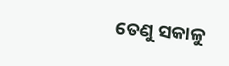ତେଣୁ ସକାଳୁ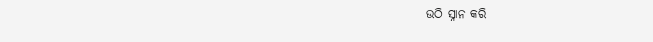ଉଠି ସ୍ନାନ କରି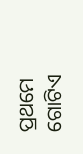ପ୍ରଥମେ ଗୋଟିଏ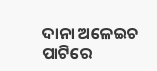ଦାନା ଅଳେଇଚ ପାଟିରେ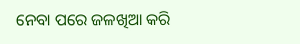ନେବା ପରେ ଜଳଖିଆ କରି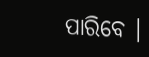ପାରିବେ ।